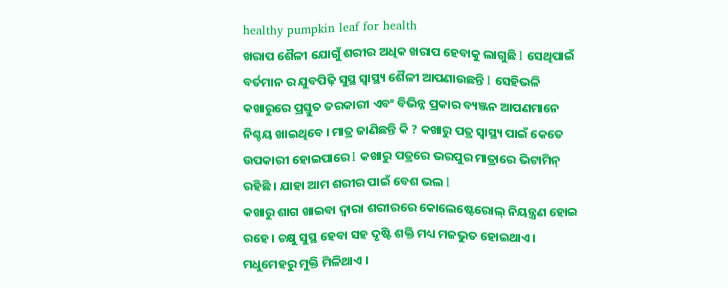healthy pumpkin leaf for health
ଖରାପ ଶୈଳୀ ଯୋଗୁଁ ଶରୀର ଅଧିକ ଖରାପ ହେବାକୁ ଲାଗୁଛି l ସେଥିପାଇଁ ବର୍ତମାନ ର ଯୁବପିଢ଼ି ସୁସ୍ଥ ସ୍ୱାସ୍ଥ୍ୟ ଶୈଳୀ ଆପଣାଉଛନ୍ତି l ସେହିଭଳି କଖାରୁରେ ପ୍ରସ୍ତୁତ ତରକାରୀ ଏବଂ ବିଭିନ୍ନ ପ୍ରକାର ବ୍ୟଞ୍ଜନ ଆପଣମାନେ ନିଶ୍ଚୟ ଖାଇଥିବେ । ମାତ୍ର ଜାଣିଛନ୍ତି କି ? କଖାରୁ ପତ୍ର ସ୍ୱାସ୍ଥ୍ୟ ପାଇଁ କେତେ ଉପକାରୀ ହୋଇପାରେ l କଖାରୁ ପତ୍ରରେ ଭରପୁର ମାତ୍ରାରେ ଭିଟାମିନ୍ ରହିଛି । ଯାହା ଆମ ଶରୀର ପାଇଁ ବେଶ ଭଲ l
କଖାରୁ ଶାଗ ଖାଇବା ଦ୍ୱାରା ଶରୀରରେ କୋଲେଷ୍ଟେରୋଲ୍ ନିୟନ୍ତ୍ରଣ ହୋଇ ରହେ । ଚକ୍ଷୁ ସୁସ୍ଥ ହେବା ସହ ଦୃଷ୍ଟି ଶକ୍ତି ମଧ୍ୟ ମଜଭୁତ ହୋଇଥାଏ । ମଧୁମେହରୁ ମୁକ୍ତି ମିଳିଥାଏ ।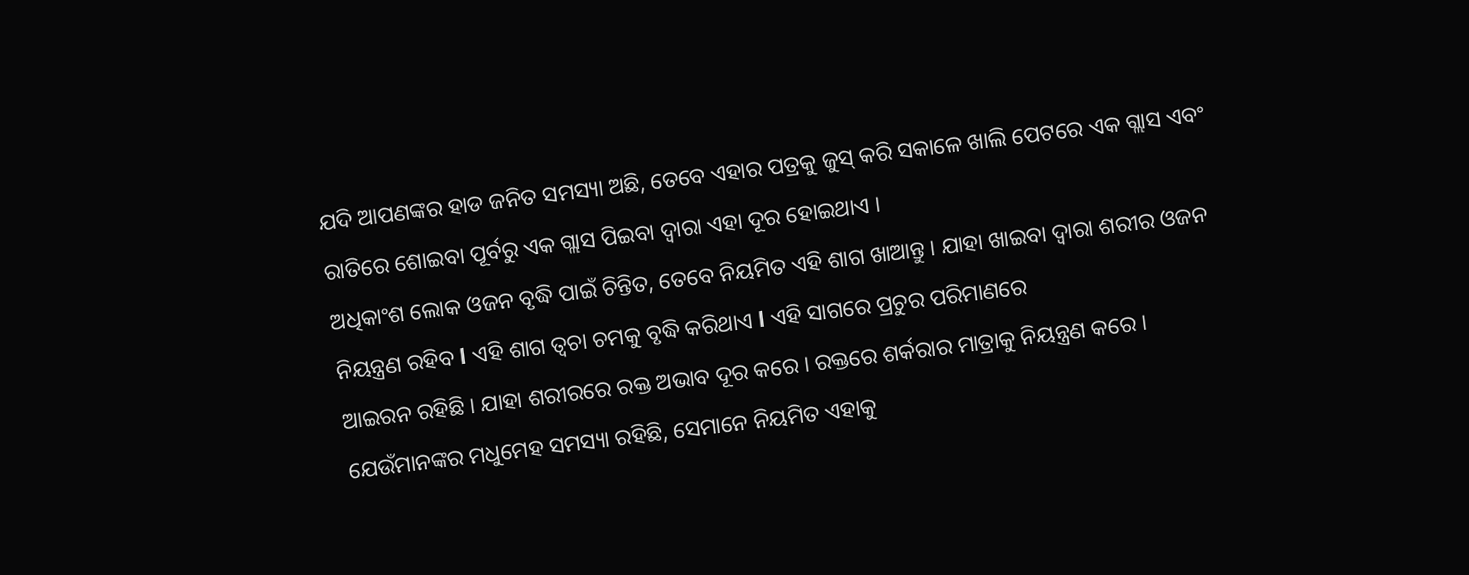ଯଦି ଆପଣଙ୍କର ହାଡ ଜନିତ ସମସ୍ୟା ଅଛି, ତେବେ ଏହାର ପତ୍ରକୁ ଜୁସ୍ କରି ସକାଳେ ଖାଲି ପେଟରେ ଏକ ଗ୍ଲାସ ଏବଂ ରାତିରେ ଶୋଇବା ପୂର୍ବରୁ ଏକ ଗ୍ଲାସ ପିଇବା ଦ୍ୱାରା ଏହା ଦୂର ହୋଇଥାଏ ।
ଅଧିକାଂଶ ଲୋକ ଓଜନ ବୃଦ୍ଧି ପାଇଁ ଚିନ୍ତିତ, ତେବେ ନିୟମିତ ଏହି ଶାଗ ଖାଆନ୍ତୁ । ଯାହା ଖାଇବା ଦ୍ୱାରା ଶରୀର ଓଜନ ନିୟନ୍ତ୍ରଣ ରହିବ l ଏହି ଶାଗ ତ୍ୱଚା ଚମକୁ ବୃଦ୍ଧି କରିଥାଏ l ଏହି ସାଗରେ ପ୍ରଚୁର ପରିମାଣରେ
ଆଇରନ ରହିଛି । ଯାହା ଶରୀରରେ ରକ୍ତ ଅଭାବ ଦୂର କରେ । ରକ୍ତରେ ଶର୍କରାର ମାତ୍ରାକୁ ନିୟନ୍ତ୍ରଣ କରେ । ଯେଉଁମାନଙ୍କର ମଧୁମେହ ସମସ୍ୟା ରହିଛି, ସେମାନେ ନିୟମିତ ଏହାକୁ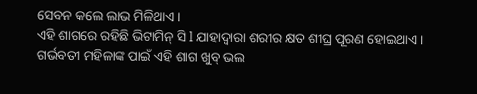ସେବନ କଲେ ଲାଭ ମିଳିଥାଏ ।
ଏହି ଶାଗରେ ରହିଛି ଭିଟାମିନ୍ ସି l ଯାହାଦ୍ୱାରା ଶରୀର କ୍ଷତ ଶୀଘ୍ର ପୂରଣ ହୋଇଥାଏ । ଗର୍ଭବତୀ ମହିଳାଙ୍କ ପାଇଁ ଏହି ଶାଗ ଖୁବ୍ ଭଲ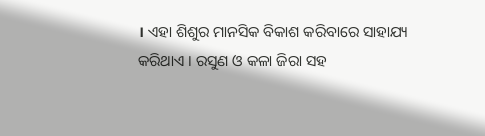। ଏହା ଶିଶୁର ମାନସିକ ବିକାଶ କରିବାରେ ସାହାଯ୍ୟ କରିଥାଏ । ରସୁଣ ଓ କଳା ଜିରା ସହ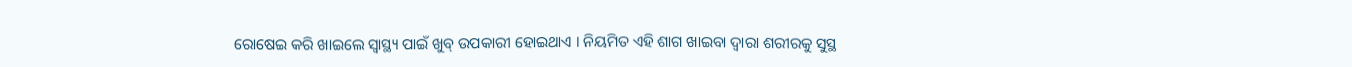ରୋଷେଇ କରି ଖାଇଲେ ସ୍ୱାସ୍ଥ୍ୟ ପାଇଁ ଖୁବ୍ ଉପକାରୀ ହୋଇଥାଏ । ନିୟମିତ ଏହି ଶାଗ ଖାଇବା ଦ୍ୱାରା ଶରୀରକୁ ସୁସ୍ଥ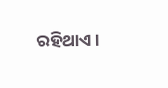ରହିଥାଏ ।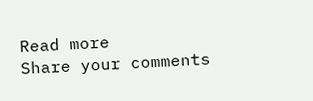Read more
Share your comments